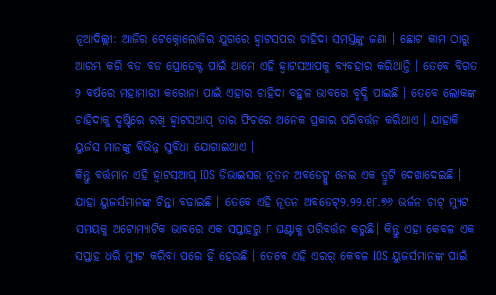ନୂଆଦିଲ୍ଲୀ: ଆଜିର ଟେକ୍ନୋଲୋଜିର ଯୁଗରେ ହ୍ୱାଟସପର ଚାହିଦା ସମସ୍ତଙ୍କୁ ଜଣା । ଛୋଟ କାମ ଠାରୁ ଆରମ୍ଭ କରି ବଡ ବଡ ପ୍ରୋଡେକ୍ଟ ପାଇଁ ଆମେ ଏହି ହ୍ୱାଟସଆପକୁ ବ୍ୟବହାର କରିଥାନ୍ତି । ତେବେ ବିଗତ ୨ ବର୍ଷରେ ମହାମାରୀ କରୋନା ପାଇଁ ଏହାର ଚାହିଦା ବହୁଳ ଭାବରେ ବୃଦ୍ଧି ପାଇଛି । ତେବେ ଲୋକଙ୍କ ଚାହିଦାକୁ ଦୃଷ୍ଟିରେ ରଖି ହ୍ୱାଟସଆପ୍ ତାର ଫିଚରେ ଅନେକ ପ୍ରକାର ପରିବର୍ତ୍ତନ କରିଥାଏ । ଯାହାକି ୟୁର୍ଜସ ମାନଙ୍କୁ ବିଭିନ୍ନ ସୁବିଧା ଯୋଗାଇଥାଏ ।
କିନ୍ତୁ ବର୍ତ୍ତମାନ ଏହି ହ୍ୱାଟସଆପ୍ IOS ଡିଭାଇସର ନୂତନ ଅବଡେଟ୍କୁ ନେଇ ଏକ ତ୍ରୁଟି ଦେଖାଦେଇଛି । ଯାହା ୟୁଜର୍ସମାନଙ୍କ ଚିନ୍ତା ବଢାଇଛି । ତେବେ ଏହି ନୂତନ ଅବଡେଟ୍୨.୨୨.୧୮.୭୬ ଭର୍ଜନ ଚାଟ୍ ମ୍ୟୁଟ ସମୟକୁ ଅଟୋମ୍ୟାଟିକ ଭାବରେ ଏକ ସପ୍ତାହରୁ ୮ ଘଣ୍ଟାକୁ ପରିବର୍ତ୍ତନ କରୁଛି। କିନ୍ତୁ ଏହା କେବଳ ଏକ ସପ୍ତାହ ଧରି ମ୍ୟୁଟ କରିବା ପରେ ହିଁ ହେଉଛି । ତେବେ ଏହି ଏରର୍ କେବଳ IOS ୟୁଜର୍ସମାନଙ୍କ ପାଇଁ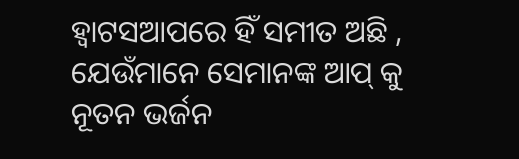ହ୍ୱାଟସଆପରେ ହିଁ ସମୀତ ଅଛି , ଯେଉଁମାନେ ସେମାନଙ୍କ ଆପ୍ କୁ ନୂତନ ଭର୍ଜନ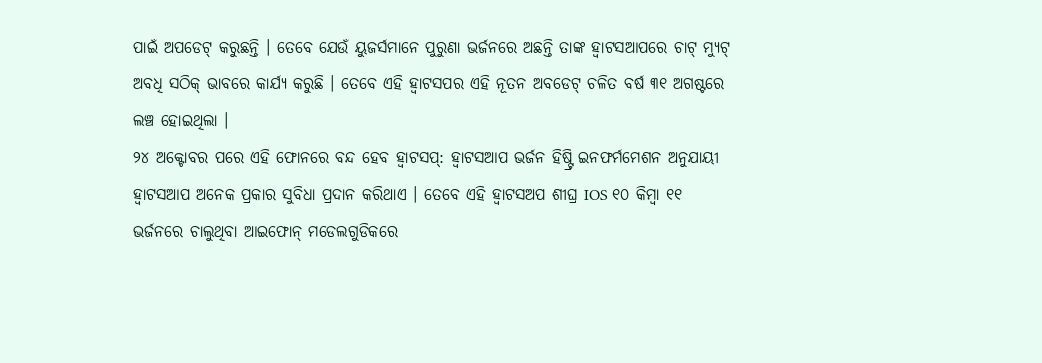ପାଇଁ ଅପଡେଟ୍ କରୁଛନ୍ତି । ତେବେ ଯେଉଁ ୟୁଜର୍ସମାନେ ପୁରୁଣା ଭର୍ଜନରେ ଅଛନ୍ତି ତାଙ୍କ ହ୍ୱାଟସଆପରେ ଚାଟ୍ ମ୍ୟୁଟ୍ ଅବଧି ସଠିକ୍ ଭାବରେ କାର୍ଯ୍ୟ କରୁଛି । ତେବେ ଏହି ହ୍ୱାଟସପର ଏହି ନୂତନ ଅବଡେଟ୍ ଚଳିତ ବର୍ଷ ୩୧ ଅଗଷ୍ଟରେ ଲଞ୍ଚ ହୋଇଥିଲା ।
୨୪ ଅକ୍ଟୋବର ପରେ ଏହି ଫୋନରେ ବନ୍ଦ ହେବ ହ୍ୱାଟସପ୍: ହ୍ୱାଟସଆପ ଭର୍ଜନ ହିଷ୍ଟ୍ରି ଇନଫର୍ମମେଶନ ଅନୁଯାୟୀ ହ୍ୱାଟସଆପ ଅନେକ ପ୍ରକାର ସୁବିଧା ପ୍ରଦାନ କରିଥାଏ । ତେବେ ଏହି ହ୍ୱାଟସଅପ ଶୀଘ୍ର IOS ୧୦ କିମ୍ବା ୧୧ ଭର୍ଜନରେ ଚାଲୁଥିବା ଆଇଫୋନ୍ ମଡେଲଗୁଡିକରେ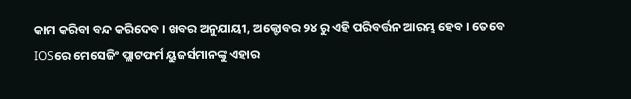କାମ କରିବା ବନ୍ଦ କରିଦେବ । ଖବର ଅନୁଯାୟୀ, ଅକ୍ଟୋବର ୨୪ ରୁ ଏହି ପରିବର୍ତ୍ତନ ଆରମ୍ଭ ହେବ । ତେବେ IOSରେ ମେସେଜିଂ ପ୍ଲାଟଫର୍ମ ୟୁଜର୍ସମାନଙ୍କୁ ଏହାର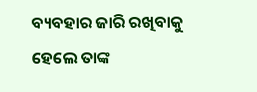ବ୍ୟବହାର ଜାରି ରଖିବାକୁ ହେଲେ ତାଙ୍କ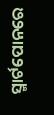ସ୍ମାର୍ଟପୋନରେ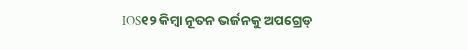IOS୧୨ କିମ୍ବା ନୂତନ ଭର୍ଜନକୁ ଅପଗ୍ରେଡ୍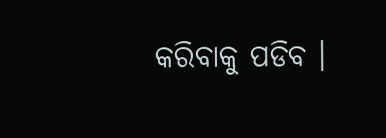କରିବାକୁ ପଡିବ ।